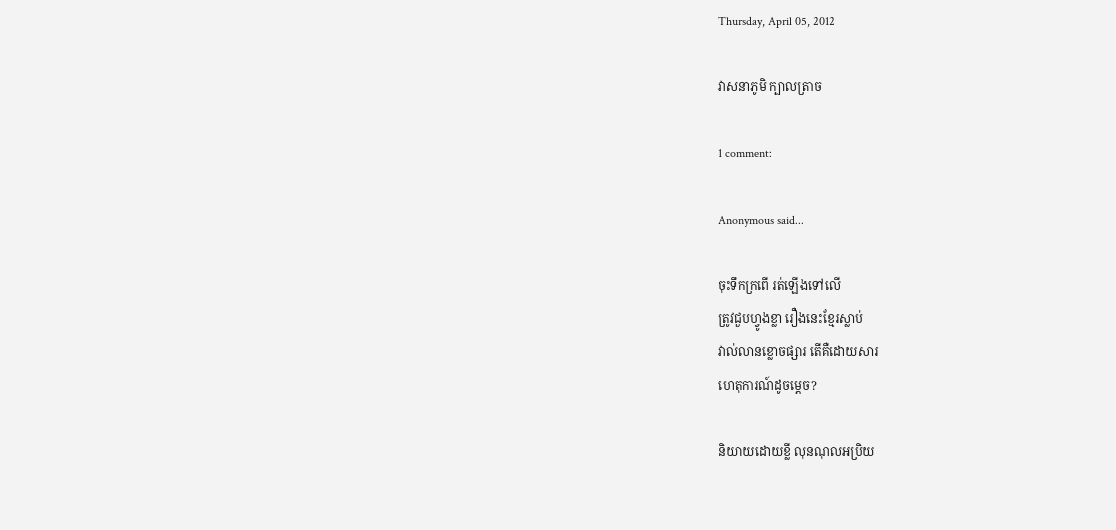Thursday, April 05, 2012

វាសនាភូមិ ក្បាលត្រាច

1 comment:

Anonymous said...

ចុះទឹកក្រពើ រត់ឡើងទៅលើ
ត្រូវជួបហ្វូងខ្លា រឿងនេះខ្មែរស្លាប់
វាល់លានខ្លោចផ្សារ តើគឺដោយសារ
ហេតុការណ៍ដូចម្ដេច?

និយាយដោយខ្លី លុនណុលអប្រិយ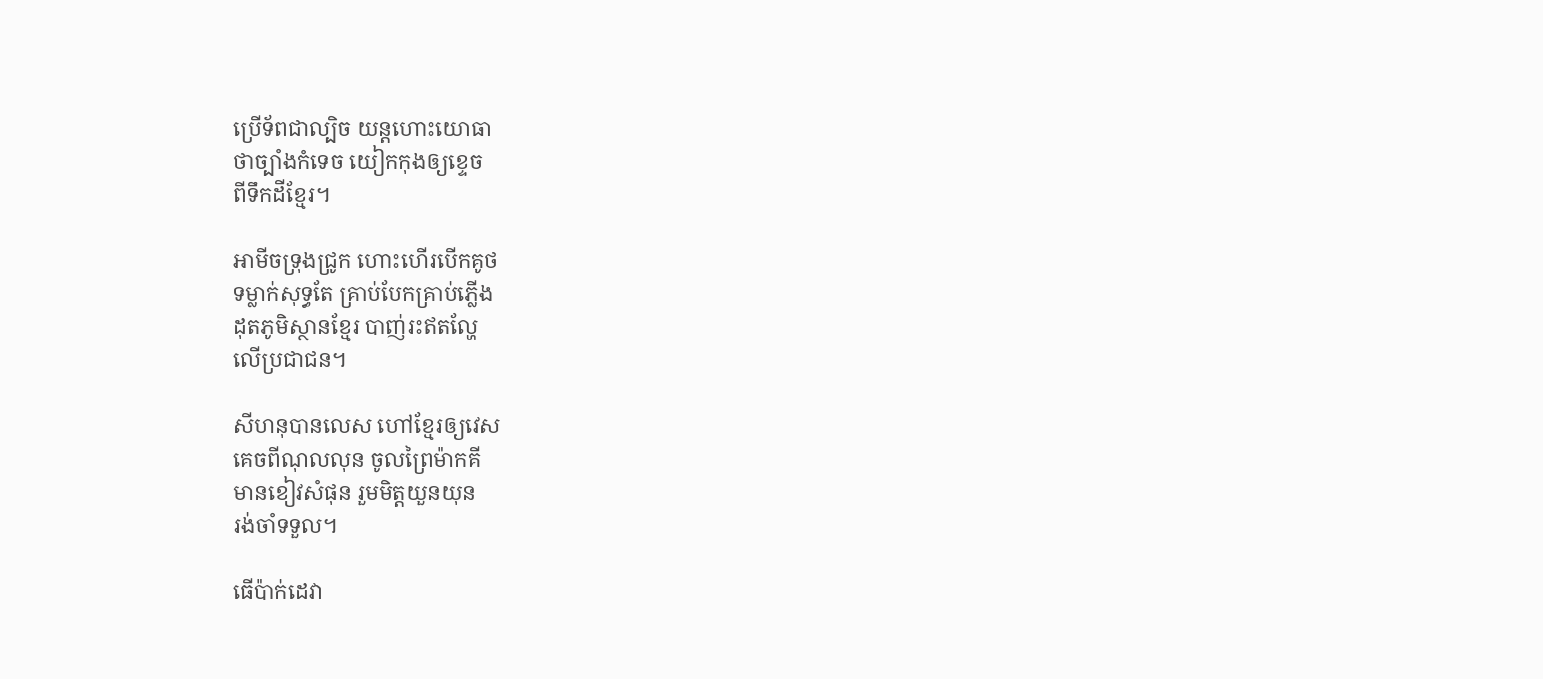ប្រើទ័ពជាល្បិច យន្តហោះយោធា
ថាច្បាំងកំទេច យៀកកុងឲ្យខ្ទេច
ពីទឹកដីខ្មែរ។

អាមីចទ្រុងជ្រូក ហោះហើរបើកគូថ
ទម្លាក់សុទ្ធតែ គ្រាប់បែកគ្រាប់ភ្លើង
ដុតភូមិស្ថានខ្មែរ បាញ់រះឥតល្ហែ
លើប្រជាជន។

សីហនុបានលេស ហៅខ្មែរឲ្យវេស
គេចពីណុលលុន ចូលព្រៃម៉ាកគី
មានខៀវសំផុន រួមមិត្តយួនយុន
រង់ចាំទទួល។

ធើប៉ាក់ដេវា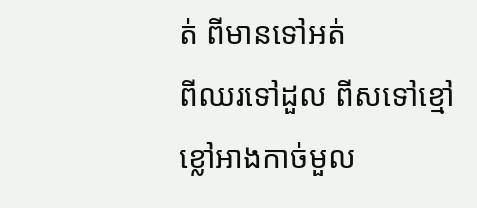ត់ ពីមានទៅអត់
ពីឈរទៅដួល ពីសទៅខ្មៅ
ខ្លៅអាងកាច់មួល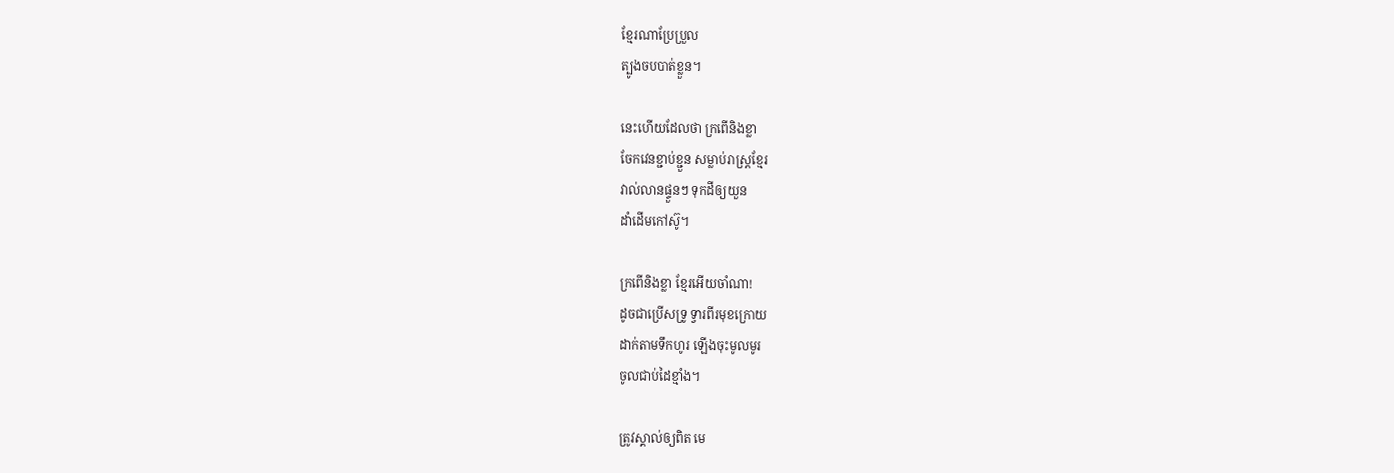ខ្មែរណាប្រែប្រួល
ត្បូងចបបាត់ខ្លួន។

នេះហើយដែលថា ក្រពើនិងខ្លា
ចែកវេនខ្ជាប់ខ្ជួន សម្លាប់រាស្រ្តខ្មែរ
វាល់លានផ្ទួន‌ៗ ទុកដីឲ្យយួន
ដាំដើមកៅស៊ូ។

ក្រពើនិងខ្លា ខ្មែរអើយចាំណា!
ដូចជាប្រើសទ្រូ ទ្វារពីរមុខក្រោយ
ដាក់តាមទឹកហូរ ឡើងចុះមូលមូរ
ចូលជាប់ដៃខ្មាំង។

ត្រូវស្គាល់ឲ្យពិត មេ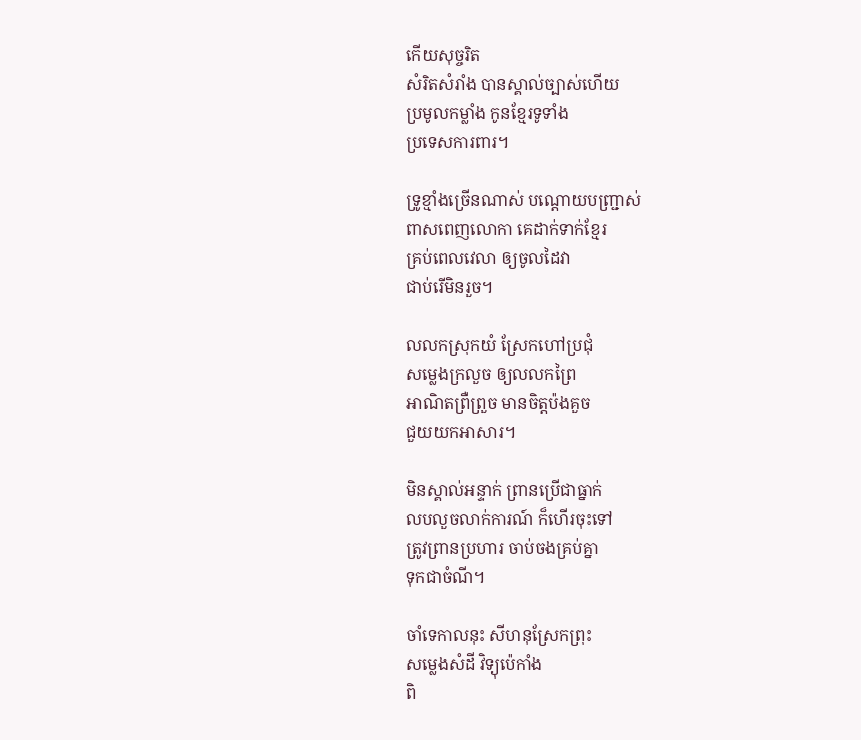កើយសុច្ចរិត
សំរិតសំរាំង បានស្គាល់ច្បាស់ហើយ
ប្រមូលកម្លាំង កូនខ្មែរទូទាំង
ប្រទេសការពារ។

ទ្រូខ្មាំងច្រើនណាស់ បណ្ដោយបញ្ជ្រាស់
ពាសពេញលោកា គេដាក់ទាក់ខ្មែរ
គ្រប់ពេលវេលា ឲ្យចូលដៃវា
ជាប់រើមិនរួច។

លលកស្រុកយំ ស្រែកហៅប្រជុំ
សម្លេងក្រលួច ឲ្យលលកព្រៃ
អាណិតព្រឺព្រួច មានចិត្តប៉ងគួច
ជួយយកអាសារ។

មិនស្គាល់អន្ទាក់ ព្រានប្រើជាធ្នាក់
លបលួចលាក់ការណ៍ ក៏ហើរចុះទៅ
ត្រូវព្រានប្រហារ ចាប់ចងគ្រប់គ្នា
ទុកជាចំណី។

ចាំទេកាលនុះ សីហនុស្រែកព្រុះ
សម្លេងសំដី វិទ្យុប៉េកាំង
ពិ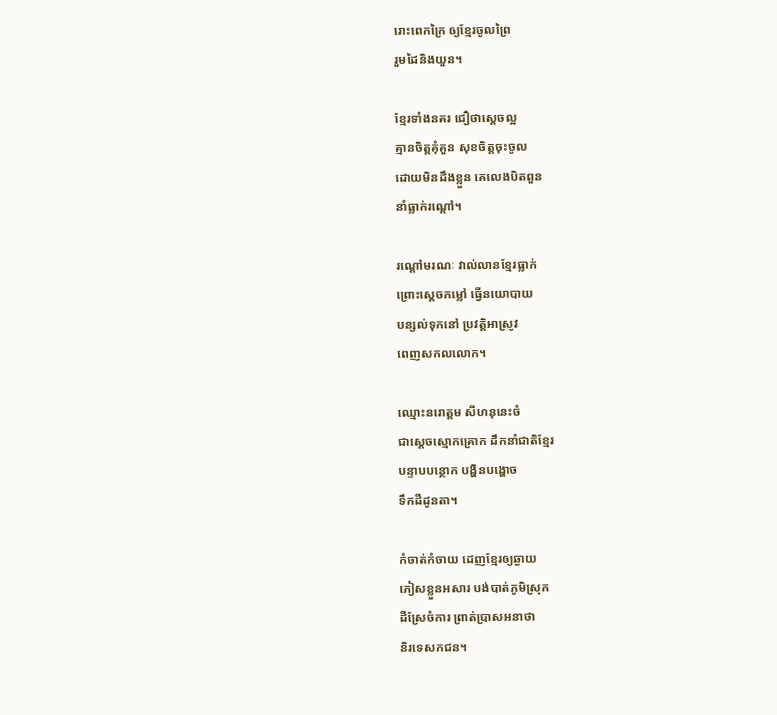រោះពេកក្រៃ ឲ្យខ្មែរចូលព្រៃ
រួមដៃនិងយួន។

ខ្មែរទាំងនគរ ជឿថាស្ដេចល្អ
គ្មានចិត្តគុំគួន សុខចិត្តចុះចូល
ដោយមិនដឹងខ្លួន គេលេងបិតពួន
នាំធ្លាក់រណ្ដៅ។

រណ្ដៅមរណៈ វាល់លានខ្មែរធ្លាក់
ព្រោះស្ដេចកម្លៅ ធ្វើនយោបាយ
បន្សល់ទុកនៅ ប្រវត្តិអាស្រូវ
ពេញសកលលោក។

ឈ្មោះនរោត្តម សីហនុនេះចំ
ជាស្ដេចស្មោកគ្រោក ដឹកនាំជាតិខ្មែរ
បន្ទាបបន្ថោក បង្ហិនបង្ហោច
ទឹកដីដូនតា។

កំចាត់កំចាយ ដេញខ្មែរឲ្យឆ្ងាយ
ភៀសខ្លួនអសារ បង់បាត់ភូមិស្រុក
ដីស្រែចំការ ព្រាត់ប្រាសអនាថា
និរទេសកជន។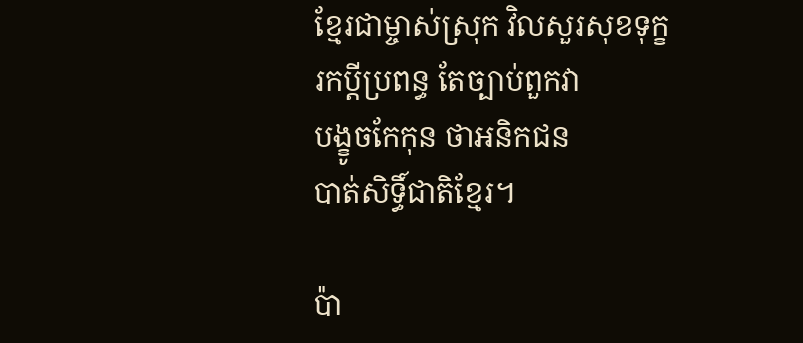ខ្មែរជាម្ចាស់ស្រុក វិលសួរសុខទុក្ខ
រកប្តីប្រពន្ធ តែច្បាប់ពួកវា
បង្ខូចកែកុន ថាអនិកជន
បាត់សិទ្ធិ៍ជាតិខ្មែរ។

ប៉ា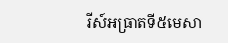រីស៍អធ្រាតទី៥មេសា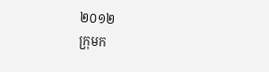២០១២
ក្រុមក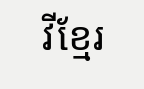វីខ្មែរ